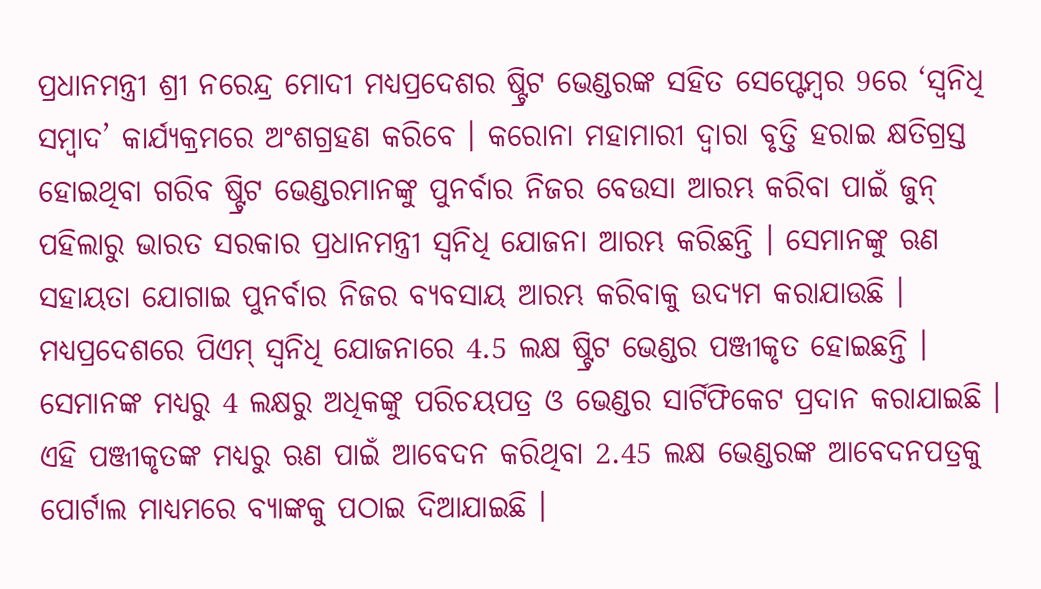ପ୍ରଧାନମନ୍ତ୍ରୀ ଶ୍ରୀ ନରେନ୍ଦ୍ର ମୋଦୀ ମଧ୍ୟପ୍ରଦେଶର ଷ୍ଟ୍ରିଟ ଭେଣ୍ଡରଙ୍କ ସହିତ ସେପ୍ଟେମ୍ବର 9ରେ ‘ସ୍ୱନିଧି ସମ୍ବାଦ’ କାର୍ଯ୍ୟକ୍ରମରେ ଅଂଶଗ୍ରହଣ କରିବେ । କରୋନା ମହାମାରୀ ଦ୍ୱାରା ବୃତ୍ତି ହରାଇ କ୍ଷତିଗ୍ରସ୍ତ ହୋଇଥିବା ଗରିବ ଷ୍ଟ୍ରିଟ ଭେଣ୍ଡରମାନଙ୍କୁ ପୁନର୍ବାର ନିଜର ବେଉସା ଆରମ୍ଭ କରିବା ପାଇଁ ଜୁନ୍ ପହିଲାରୁ ଭାରତ ସରକାର ପ୍ରଧାନମନ୍ତ୍ରୀ ସ୍ୱନିଧି ଯୋଜନା ଆରମ୍ଭ କରିଛନ୍ତି । ସେମାନଙ୍କୁ ଋଣ ସହାୟତା ଯୋଗାଇ ପୁନର୍ବାର ନିଜର ବ୍ୟବସାୟ ଆରମ୍ଭ କରିବାକୁ ଉଦ୍ୟମ କରାଯାଉଛି ।
ମଧ୍ୟପ୍ରଦେଶରେ ପିଏମ୍ ସ୍ୱନିଧି ଯୋଜନାରେ 4.5 ଲକ୍ଷ ଷ୍ଟ୍ରିଟ ଭେଣ୍ଡର ପଞ୍ଜୀକୃତ ହୋଇଛନ୍ତି । ସେମାନଙ୍କ ମଧ୍ୟରୁ 4 ଲକ୍ଷରୁ ଅଧିକଙ୍କୁ ପରିଚୟପତ୍ର ଓ ଭେଣ୍ଡର ସାର୍ଟିଫିକେଟ ପ୍ରଦାନ କରାଯାଇଛି । ଏହି ପଞ୍ଜୀକୃତଙ୍କ ମଧ୍ୟରୁ ଋଣ ପାଇଁ ଆବେଦନ କରିଥିବା 2.45 ଲକ୍ଷ ଭେଣ୍ଡରଙ୍କ ଆବେଦନପତ୍ରକୁ ପୋର୍ଟାଲ ମାଧ୍ୟମରେ ବ୍ୟାଙ୍କକୁ ପଠାଇ ଦିଆଯାଇଛି ।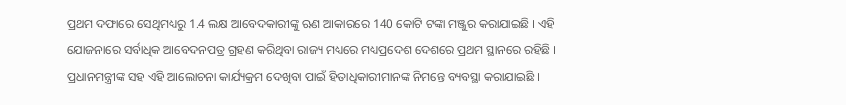ପ୍ରଥମ ଦଫାରେ ସେଥିମଧ୍ୟରୁ 1.4 ଲକ୍ଷ ଆବେଦକାରୀଙ୍କୁ ଋଣ ଆକାରରେ 140 କୋଟି ଟଙ୍କା ମଞ୍ଜୁର କରାଯାଇଛି । ଏହି ଯୋଜନାରେ ସର୍ବାଧିକ ଆବେଦନପତ୍ର ଗ୍ରହଣ କରିଥିବା ରାଜ୍ୟ ମଧ୍ୟରେ ମଧ୍ୟପ୍ରଦେଶ ଦେଶରେ ପ୍ରଥମ ସ୍ଥାନରେ ରହିଛି ।
ପ୍ରଧାନମନ୍ତ୍ରୀଙ୍କ ସହ ଏହି ଆଲୋଚନା କାର୍ଯ୍ୟକ୍ରମ ଦେଖିବା ପାଇଁ ହିତାଧିକାରୀମାନଙ୍କ ନିମନ୍ତେ ବ୍ୟବସ୍ଥା କରାଯାଇଛି ।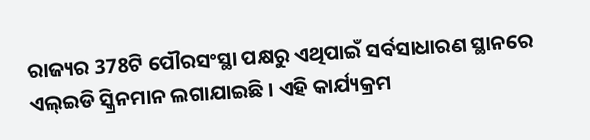ରାଜ୍ୟର 378ଟି ପୌରସଂସ୍ଥା ପକ୍ଷରୁ ଏଥିପାଇଁ ସର୍ବସାଧାରଣ ସ୍ଥାନରେ ଏଲ୍ଇଡି ସ୍କ୍ରିନମାନ ଲଗାଯାଇଛି । ଏହି କାର୍ଯ୍ୟକ୍ରମ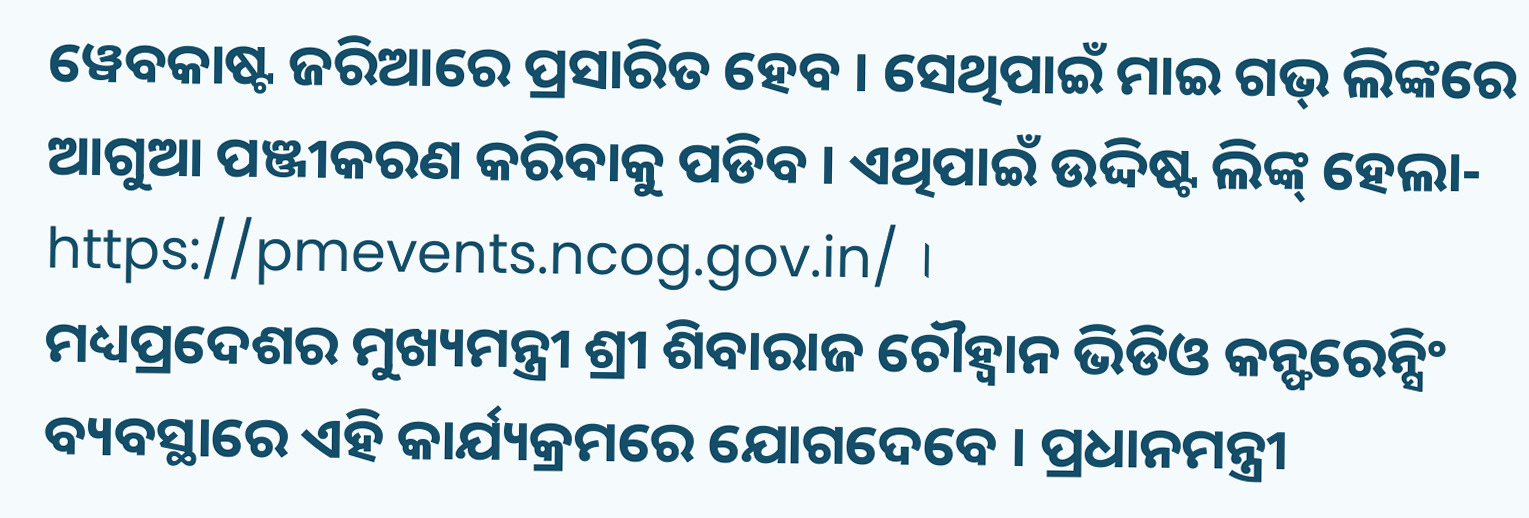ୱେବକାଷ୍ଟ ଜରିଆରେ ପ୍ରସାରିତ ହେବ । ସେଥିପାଇଁ ମାଇ ଗଭ୍ ଲିଙ୍କରେ ଆଗୁଆ ପଞ୍ଜୀକରଣ କରିବାକୁ ପଡିବ । ଏଥିପାଇଁ ଉଦ୍ଦିଷ୍ଟ ଲିଙ୍କ୍ ହେଲା- https://pmevents.ncog.gov.in/ ।
ମଧ୍ୟପ୍ରଦେଶର ମୁଖ୍ୟମନ୍ତ୍ରୀ ଶ୍ରୀ ଶିବାରାଜ ଚୌହ୍ୱାନ ଭିଡିଓ କନ୍ଫରେନ୍ସିଂ ବ୍ୟବସ୍ଥାରେ ଏହି କାର୍ଯ୍ୟକ୍ରମରେ ଯୋଗଦେବେ । ପ୍ରଧାନମନ୍ତ୍ରୀ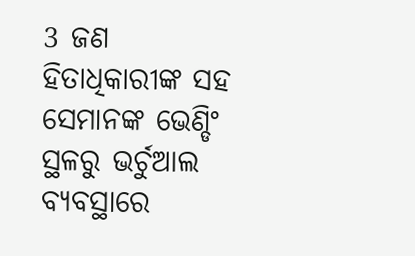3 ଜଣ ହିତାଧିକାରୀଙ୍କ ସହ ସେମାନଙ୍କ ଭେଣ୍ଡିଂ ସ୍ଥଳରୁ ଭର୍ଚୁଆଲ ବ୍ୟବସ୍ଥାରେ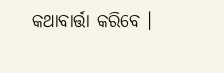କଥାବାର୍ତ୍ତା କରିବେ ।